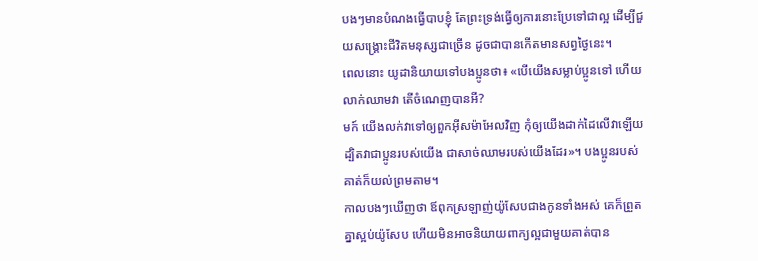បងៗមានបំណងធ្វើបាបខ្ញុំ តែព្រះទ្រង់ធ្វើឲ្យការនោះប្រែទៅជាល្អ ដើម្បីជួយសង្គ្រោះជីវិតមនុស្សជាច្រើន ដូចជាបានកើតមានសព្វថ្ងៃនេះ។
ពេលនោះ យូដានិយាយទៅបងប្អូនថា៖ «បើយើងសម្លាប់ប្អូនទៅ ហើយលាក់ឈាមវា តើចំណេញបានអី?
មក៍ យើងលក់វាទៅឲ្យពួកអ៊ីសម៉ាអែលវិញ កុំឲ្យយើងដាក់ដៃលើវាឡើយ ដ្បិតវាជាប្អូនរបស់យើង ជាសាច់ឈាមរបស់យើងដែរ»។ បងប្អូនរបស់គាត់ក៏យល់ព្រមតាម។
កាលបងៗឃើញថា ឪពុកស្រឡាញ់យ៉ូសែបជាងកូនទាំងអស់ គេក៏ព្រួតគ្នាស្អប់យ៉ូសែប ហើយមិនអាចនិយាយពាក្យល្អជាមួយគាត់បាន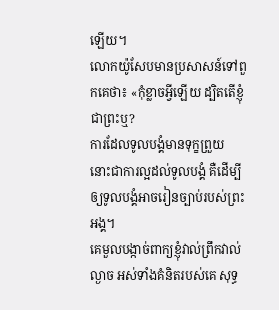ឡើយ។
លោកយ៉ូសែបមានប្រសាសន៍ទៅពួកគេថា៖ «កុំខ្លាចអ្វីឡើយ ដ្បិតតើខ្ញុំជាព្រះឬ?
ការដែលទូលបង្គំមានទុក្ខព្រួយ នោះជាការល្អដល់ទូលបង្គំ គឺដើម្បីឲ្យទូលបង្គំអាចរៀនច្បាប់របស់ព្រះអង្គ។
គេមួលបង្កាច់ពាក្យខ្ញុំវាល់ព្រឹកវាល់ល្ងាច អស់ទាំងគំនិតរបស់គេ សុទ្ធ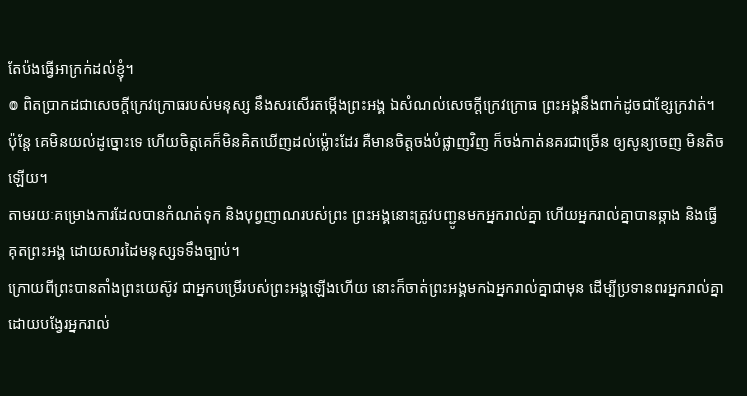តែប៉ងធ្វើអាក្រក់ដល់ខ្ញុំ។
៙ ពិតប្រាកដជាសេចក្ដីក្រេវក្រោធរបស់មនុស្ស នឹងសរសើរតម្កើងព្រះអង្គ ឯសំណល់សេចក្ដីក្រេវក្រោធ ព្រះអង្គនឹងពាក់ដូចជាខ្សែក្រវាត់។
ប៉ុន្តែ គេមិនយល់ដូច្នោះទេ ហើយចិត្តគេក៏មិនគិតឃើញដល់ម៉្លោះដែរ គឺមានចិត្តចង់បំផ្លាញវិញ ក៏ចង់កាត់នគរជាច្រើន ឲ្យសូន្យចេញ មិនតិចឡើយ។
តាមរយៈគម្រោងការដែលបានកំណត់ទុក និងបុព្វញាណរបស់ព្រះ ព្រះអង្គនោះត្រូវបញ្ជូនមកអ្នករាល់គ្នា ហើយអ្នករាល់គ្នាបានឆ្កាង និងធ្វើគុតព្រះអង្គ ដោយសារដៃមនុស្សទទឹងច្បាប់។
ក្រោយពីព្រះបានតាំងព្រះយេស៊ូវ ជាអ្នកបម្រើរបស់ព្រះអង្គឡើងហើយ នោះក៏ចាត់ព្រះអង្គមកឯអ្នករាល់គ្នាជាមុន ដើម្បីប្រទានពរអ្នករាល់គ្នា ដោយបង្វែរអ្នករាល់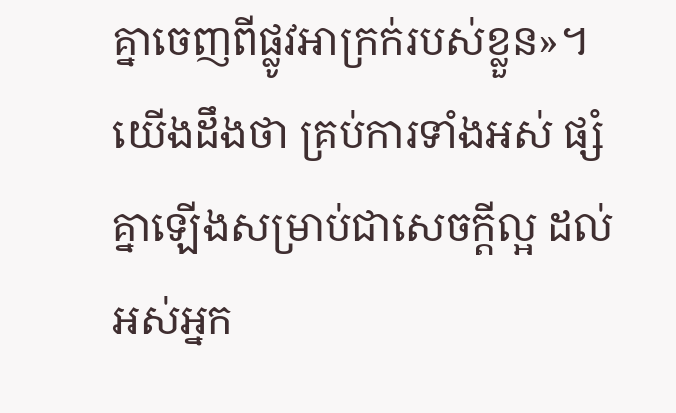គ្នាចេញពីផ្លូវអាក្រក់របស់ខ្លួន»។
យើងដឹងថា គ្រប់ការទាំងអស់ ផ្សំគ្នាឡើងសម្រាប់ជាសេចក្តីល្អ ដល់អស់អ្នក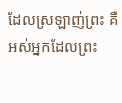ដែលស្រឡាញ់ព្រះ គឺអស់អ្នកដែលព្រះ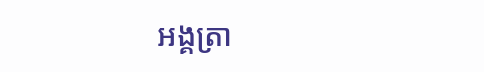អង្គត្រា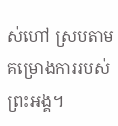ស់ហៅ ស្របតាមគម្រោងការរបស់ព្រះអង្គ។